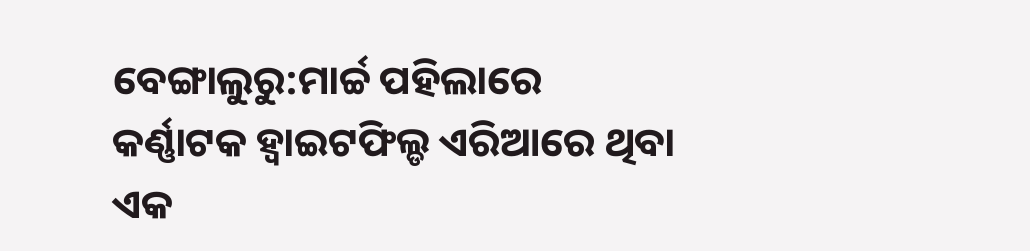ବେଙ୍ଗାଲୁରୁ:ମାର୍ଚ୍ଚ ପହିଲାରେ କର୍ଣ୍ଣାଟକ ହ୍ବାଇଟଫିଲ୍ଡ ଏରିଆରେ ଥିବା ଏକ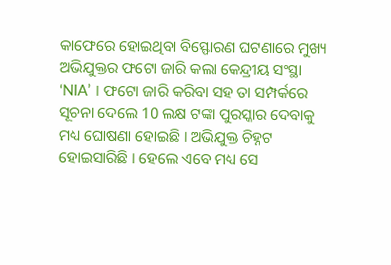କାଫେରେ ହୋଇଥିବା ବିସ୍ଫୋରଣ ଘଟଣାରେ ମୁଖ୍ୟ ଅଭିଯୁକ୍ତର ଫଟୋ ଜାରି କଲା କେନ୍ଦ୍ରୀୟ ସଂସ୍ଥା ‘NIA’ । ଫଟୋ ଜାରି କରିବା ସହ ତା ସମ୍ପର୍କରେ ସୂଚନା ଦେଲେ 10 ଲକ୍ଷ ଟଙ୍କା ପୁରସ୍କାର ଦେବାକୁ ମଧ୍ୟ ଘୋଷଣା ହୋଇଛି । ଅଭିଯୁକ୍ତ ଚିହ୍ନଟ ହୋଇସାରିଛି । ହେଲେ ଏବେ ମଧ୍ୟ ସେ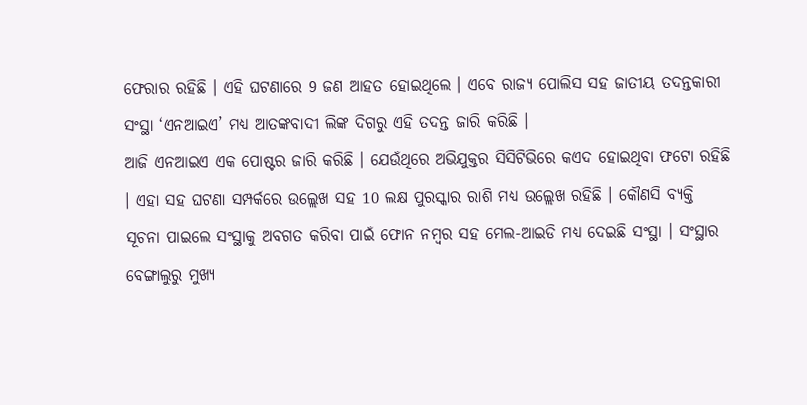ଫେରାର ରହିଛି । ଏହି ଘଟଣାରେ 9 ଜଣ ଆହତ ହୋଇଥିଲେ । ଏବେ ରାଜ୍ୟ ପୋଲିସ ସହ ଜାତୀୟ ତଦନ୍ତକାରୀ ସଂସ୍ଥା ‘ଏନଆଇଏ’ ମଧ୍ୟ ଆତଙ୍କବାଦୀ ଲିଙ୍କ ଦିଗରୁ ଏହି ତଦନ୍ତ ଜାରି କରିଛି ।
ଆଜି ଏନଆଇଏ ଏକ ପୋଷ୍ଟର ଜାରି କରିଛି । ଯେଉଁଥିରେ ଅଭିଯୁକ୍ତର ସିସିଟିଭିରେ କଏଦ ହୋଇଥିବା ଫଟୋ ରହିଛି । ଏହା ସହ ଘଟଣା ସମ୍ପର୍କରେ ଉଲ୍ଲେଖ ସହ 10 ଲକ୍ଷ ପୁରସ୍କାର ରାଶି ମଧ୍ୟ ଉଲ୍ଲେଖ ରହିଛି । କୌଣସି ବ୍ୟକ୍ତି ସୂଚନା ପାଇଲେ ସଂସ୍ଥାକୁ ଅବଗତ କରିବା ପାଇଁ ଫୋନ ନମ୍ବର ସହ ମେଲ-ଆଇଡି ମଧ୍ୟ ଦେଇଛି ସଂସ୍ଥା । ସଂସ୍ଥାର ବେଙ୍ଗାଲୁରୁ ମୁଖ୍ୟ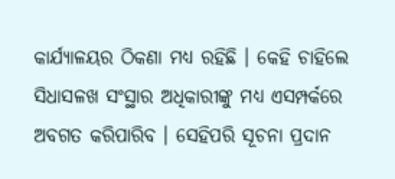କାର୍ଯ୍ୟାଳୟର ଠିକଣା ମଧ୍ୟ ରହିଛି । କେହି ଚାହିଲେ ସିଧାସଳଖ ସଂସ୍ଥାର ଅଧିକାରୀଙ୍କୁ ମଧ୍ୟ ଏସମ୍ପର୍କରେ ଅବଗତ କରିପାରିବ । ସେହିପରି ସୂଚନା ପ୍ରଦାନ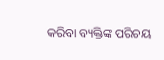କରିବା ବ୍ୟକ୍ତିଙ୍କ ପରିଚୟ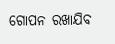ଗୋପନ ରଖାଯିବ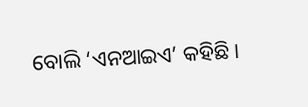ବୋଲି ‘ଏନଆଇଏ’ କହିଛି ।